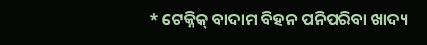* ଟେକ୍ନିକ୍ ବାଦାମ ବିହନ ପନିପରିବା ଖାଦ୍ୟ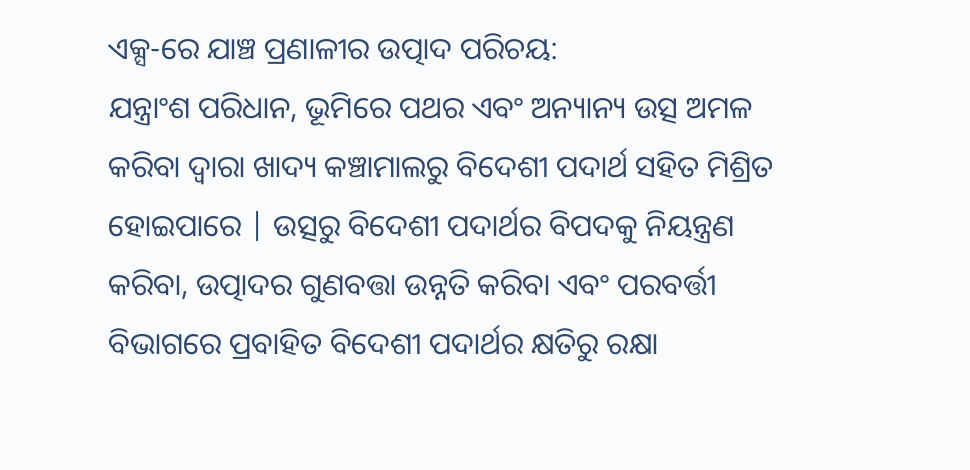ଏକ୍ସ-ରେ ଯାଞ୍ଚ ପ୍ରଣାଳୀର ଉତ୍ପାଦ ପରିଚୟ:
ଯନ୍ତ୍ରାଂଶ ପରିଧାନ, ଭୂମିରେ ପଥର ଏବଂ ଅନ୍ୟାନ୍ୟ ଉତ୍ସ ଅମଳ କରିବା ଦ୍ୱାରା ଖାଦ୍ୟ କଞ୍ଚାମାଲରୁ ବିଦେଶୀ ପଦାର୍ଥ ସହିତ ମିଶ୍ରିତ ହୋଇପାରେ | ଉତ୍ସରୁ ବିଦେଶୀ ପଦାର୍ଥର ବିପଦକୁ ନିୟନ୍ତ୍ରଣ କରିବା, ଉତ୍ପାଦର ଗୁଣବତ୍ତା ଉନ୍ନତି କରିବା ଏବଂ ପରବର୍ତ୍ତୀ ବିଭାଗରେ ପ୍ରବାହିତ ବିଦେଶୀ ପଦାର୍ଥର କ୍ଷତିରୁ ରକ୍ଷା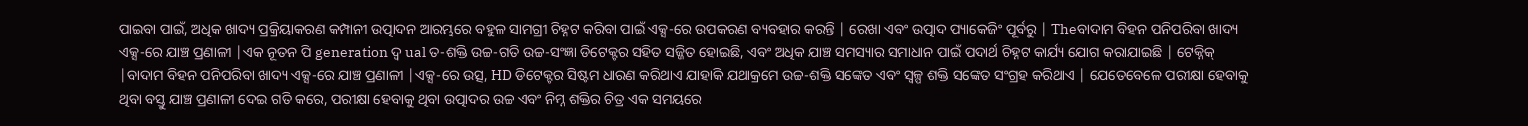ପାଇବା ପାଇଁ, ଅଧିକ ଖାଦ୍ୟ ପ୍ରକ୍ରିୟାକରଣ କମ୍ପାନୀ ଉତ୍ପାଦନ ଆରମ୍ଭରେ ବହୁଳ ସାମଗ୍ରୀ ଚିହ୍ନଟ କରିବା ପାଇଁ ଏକ୍ସ-ରେ ଉପକରଣ ବ୍ୟବହାର କରନ୍ତି | ରେଖା ଏବଂ ଉତ୍ପାଦ ପ୍ୟାକେଜିଂ ପୂର୍ବରୁ | Theବାଦାମ ବିହନ ପନିପରିବା ଖାଦ୍ୟ ଏକ୍ସ-ରେ ଯାଞ୍ଚ ପ୍ରଣାଳୀ |ଏକ ନୂତନ ପି generation ଦ୍ୱ ual ତ-ଶକ୍ତି ଉଚ୍ଚ-ଗତି ଉଚ୍ଚ-ସଂଜ୍ଞା ଡିଟେକ୍ଟର ସହିତ ସଜ୍ଜିତ ହୋଇଛି, ଏବଂ ଅଧିକ ଯାଞ୍ଚ ସମସ୍ୟାର ସମାଧାନ ପାଇଁ ପଦାର୍ଥ ଚିହ୍ନଟ କାର୍ଯ୍ୟ ଯୋଗ କରାଯାଇଛି | ଟେକ୍ନିକ୍ |ବାଦାମ ବିହନ ପନିପରିବା ଖାଦ୍ୟ ଏକ୍ସ-ରେ ଯାଞ୍ଚ ପ୍ରଣାଳୀ |ଏକ୍ସ-ରେ ଉତ୍ସ, HD ଡିଟେକ୍ଟର ସିଷ୍ଟମ ଧାରଣ କରିଥାଏ ଯାହାକି ଯଥାକ୍ରମେ ଉଚ୍ଚ-ଶକ୍ତି ସଙ୍କେତ ଏବଂ ସ୍ୱଳ୍ପ ଶକ୍ତି ସଙ୍କେତ ସଂଗ୍ରହ କରିଥାଏ | ଯେତେବେଳେ ପରୀକ୍ଷା ହେବାକୁ ଥିବା ବସ୍ତୁ ଯାଞ୍ଚ ପ୍ରଣାଳୀ ଦେଇ ଗତି କରେ, ପରୀକ୍ଷା ହେବାକୁ ଥିବା ଉତ୍ପାଦର ଉଚ୍ଚ ଏବଂ ନିମ୍ନ ଶକ୍ତିର ଚିତ୍ର ଏକ ସମୟରେ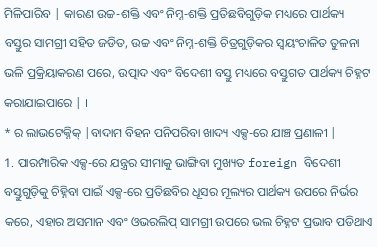ମିଳିପାରିବ | କାରଣ ଉଚ୍ଚ-ଶକ୍ତି ଏବଂ ନିମ୍ନ-ଶକ୍ତି ପ୍ରତିଛବିଗୁଡ଼ିକ ମଧ୍ୟରେ ପାର୍ଥକ୍ୟ ବସ୍ତୁର ସାମଗ୍ରୀ ସହିତ ଜଡିତ, ଉଚ୍ଚ ଏବଂ ନିମ୍ନ-ଶକ୍ତି ଚିତ୍ରଗୁଡ଼ିକର ସ୍ୱୟଂଚାଳିତ ତୁଳନା ଭଳି ପ୍ରକ୍ରିୟାକରଣ ପରେ, ଉତ୍ପାଦ ଏବଂ ବିଦେଶୀ ବସ୍ତୁ ମଧ୍ୟରେ ବସ୍ତୁଗତ ପାର୍ଥକ୍ୟ ଚିହ୍ନଟ କରାଯାଇପାରେ | ।
* ର ଲାଭଟେକ୍ନିକ୍ |ବାଦାମ ବିହନ ପନିପରିବା ଖାଦ୍ୟ ଏକ୍ସ-ରେ ଯାଞ୍ଚ ପ୍ରଣାଳୀ |
1. ପାରମ୍ପାରିକ ଏକ୍ସ-ରେ ଯନ୍ତ୍ରର ସୀମାକୁ ଭାଙ୍ଗିବା ମୁଖ୍ୟତ foreign ବିଦେଶୀ ବସ୍ତୁଗୁଡ଼ିକୁ ଚିହ୍ନିବା ପାଇଁ ଏକ୍ସ-ରେ ପ୍ରତିଛବିର ଧୂସର ମୂଲ୍ୟର ପାର୍ଥକ୍ୟ ଉପରେ ନିର୍ଭର କରେ, ଏହାର ଅସମାନ ଏବଂ ଓଭରଲିପ୍ ସାମଗ୍ରୀ ଉପରେ ଭଲ ଚିହ୍ନଟ ପ୍ରଭାବ ପଡିଥାଏ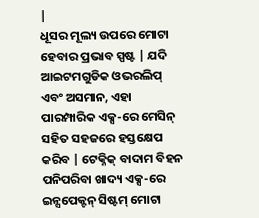|
ଧୂସର ମୂଲ୍ୟ ଉପରେ ମୋଟା ହେବାର ପ୍ରଭାବ ସ୍ପଷ୍ଟ | ଯଦି ଆଇଟମଗୁଡିକ ଓଭରଲିପ୍ ଏବଂ ଅସମାନ, ଏହା ପାରମ୍ପାରିକ ଏକ୍ସ-ରେ ମେସିନ୍ ସହିତ ସହଜରେ ହସ୍ତକ୍ଷେପ କରିବ | ଟେକ୍ନିକ୍ ବାଦାମ ବିହନ ପନିପରିବା ଖାଦ୍ୟ ଏକ୍ସ-ରେ ଇନ୍ସପେକ୍ଟନ୍ ସିଷ୍ଟମ୍ ମୋଟା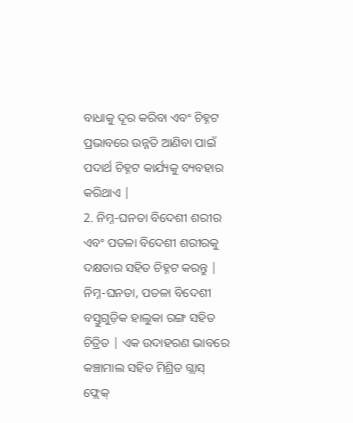ବାଧାକୁ ଦୂର କରିବା ଏବଂ ଚିହ୍ନଟ ପ୍ରଭାବରେ ଉନ୍ନତି ଆଣିବା ପାଇଁ ପଦାର୍ଥ ଚିହ୍ନଟ କାର୍ଯ୍ୟକୁ ବ୍ୟବହାର କରିଥାଏ |
2. ନିମ୍ନ-ଘନତା ବିଦେଶୀ ଶରୀର ଏବଂ ପତଳା ବିଦେଶୀ ଶରୀରକୁ ଦକ୍ଷତାର ସହିତ ଚିହ୍ନଟ କରନ୍ତୁ |
ନିମ୍ନ-ଘନତା, ପତଳା ବିଦେଶୀ ବସ୍ତୁଗୁଡ଼ିକ ହାଲୁକା ରଙ୍ଗ ସହିତ ଚିତ୍ରିତ | ଏକ ଉଦାହରଣ ଭାବରେ କଞ୍ଚାମାଲ ସହିତ ମିଶ୍ରିତ ଗ୍ଲାସ୍ ଫ୍ଲେକ୍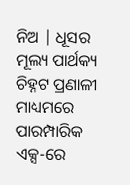ନିଅ | ଧୂସର ମୂଲ୍ୟ ପାର୍ଥକ୍ୟ ଚିହ୍ନଟ ପ୍ରଣାଳୀ ମାଧ୍ୟମରେ ପାରମ୍ପାରିକ ଏକ୍ସ-ରେ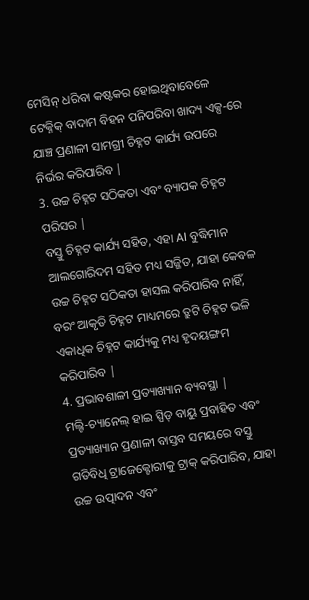ମେସିନ୍ ଧରିବା କଷ୍ଟକର ହୋଇଥିବାବେଳେ ଟେକ୍ନିକ୍ ବାଦାମ ବିହନ ପନିପରିବା ଖାଦ୍ୟ ଏକ୍ସ-ରେ ଯାଞ୍ଚ ପ୍ରଣାଳୀ ସାମଗ୍ରୀ ଚିହ୍ନଟ କାର୍ଯ୍ୟ ଉପରେ ନିର୍ଭର କରିପାରିବ |
3. ଉଚ୍ଚ ଚିହ୍ନଟ ସଠିକତା ଏବଂ ବ୍ୟାପକ ଚିହ୍ନଟ ପରିସର |
ବସ୍ତୁ ଚିହ୍ନଟ କାର୍ଯ୍ୟ ସହିତ, ଏହା AI ବୁଦ୍ଧିମାନ ଆଲଗୋରିଦମ ସହିତ ମଧ୍ୟ ସଜ୍ଜିତ, ଯାହା କେବଳ ଉଚ୍ଚ ଚିହ୍ନଟ ସଠିକତା ହାସଲ କରିପାରିବ ନାହିଁ, ବରଂ ଆକୃତି ଚିହ୍ନଟ ମାଧ୍ୟମରେ ତ୍ରୁଟି ଚିହ୍ନଟ ଭଳି ଏକାଧିକ ଚିହ୍ନଟ କାର୍ଯ୍ୟକୁ ମଧ୍ୟ ହୃଦୟଙ୍ଗମ କରିପାରିବ |
4. ପ୍ରଭାବଶାଳୀ ପ୍ରତ୍ୟାଖ୍ୟାନ ବ୍ୟବସ୍ଥା |
ମଲ୍ଟି-ଚ୍ୟାନେଲ୍ ହାଇ ସ୍ପିଡ୍ ବାୟୁ ପ୍ରବାହିତ ଏବଂ ପ୍ରତ୍ୟାଖ୍ୟାନ ପ୍ରଣାଳୀ ବାସ୍ତବ ସମୟରେ ବସ୍ତୁ ଗତିବିଧି ଟ୍ରାଜେକ୍ଟୋରୀକୁ ଟ୍ରାକ୍ କରିପାରିବ, ଯାହା ଉଚ୍ଚ ଉତ୍ପାଦନ ଏବଂ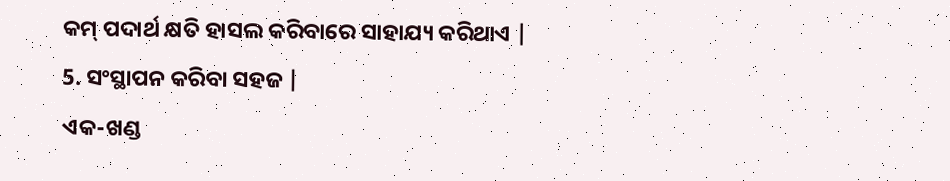କମ୍ ପଦାର୍ଥ କ୍ଷତି ହାସଲ କରିବାରେ ସାହାଯ୍ୟ କରିଥାଏ |
5. ସଂସ୍ଥାପନ କରିବା ସହଜ |
ଏକ-ଖଣ୍ଡ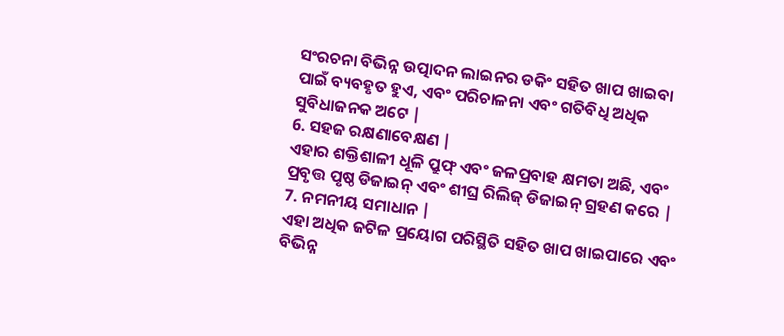ସଂରଚନା ବିଭିନ୍ନ ଉତ୍ପାଦନ ଲାଇନର ଡକିଂ ସହିତ ଖାପ ଖାଇବା ପାଇଁ ବ୍ୟବହୃତ ହୁଏ, ଏବଂ ପରିଚାଳନା ଏବଂ ଗତିବିଧି ଅଧିକ ସୁବିଧାଜନକ ଅଟେ |
6. ସହଜ ରକ୍ଷଣାବେକ୍ଷଣ |
ଏହାର ଶକ୍ତିଶାଳୀ ଧୂଳି ପ୍ରୁଫ୍ ଏବଂ ଜଳପ୍ରବାହ କ୍ଷମତା ଅଛି, ଏବଂ ପ୍ରବୃତ୍ତ ପୃଷ୍ଠ ଡିଜାଇନ୍ ଏବଂ ଶୀଘ୍ର ରିଲିଜ୍ ଡିଜାଇନ୍ ଗ୍ରହଣ କରେ |
7. ନମନୀୟ ସମାଧାନ |
ଏହା ଅଧିକ ଜଟିଳ ପ୍ରୟୋଗ ପରିସ୍ଥିତି ସହିତ ଖାପ ଖାଇପାରେ ଏବଂ ବିଭିନ୍ନ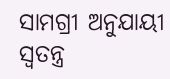ସାମଗ୍ରୀ ଅନୁଯାୟୀ ସ୍ୱତନ୍ତ୍ର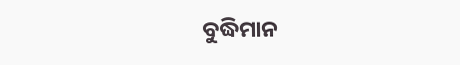ବୁଦ୍ଧିମାନ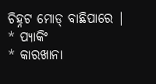ଚିହ୍ନଟ ମୋଡ୍ ବାଛିପାରେ |
* ପ୍ୟାକିଂ
* କାରଖାନା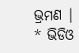ଭ୍ରମଣ |
* ଭିଡିଓ